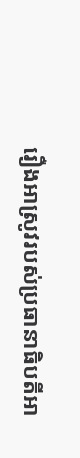រឿងអាស្រូវរបស់ប្រធានាធិបតីអា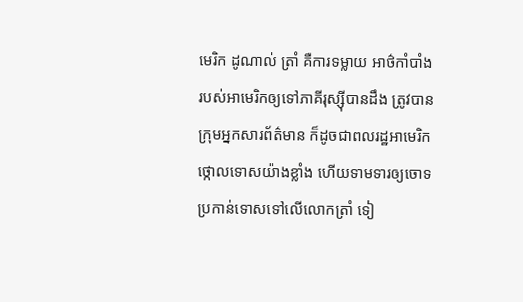មេរិក ដូណាល់ ត្រាំ គឺការទម្លាយ អាថ៌កាំបាំងរបស់អាមេរិកឲ្យទៅភាគីរុស្ស៊ីបានដឹង ត្រូវបានក្រុមអ្នកសារព័ត៌មាន ក៏ដូចជាពលរដ្ឋអាមេរិកថ្កោលទោសយ៉ាងខ្លាំង ហើយទាមទារឲ្យចោទប្រកាន់ទោសទៅលើលោកត្រាំ ទៀ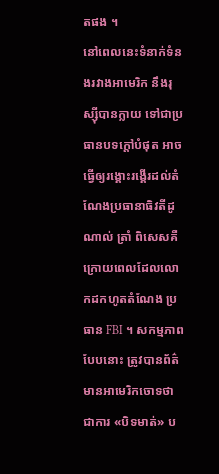តផង ។
នៅពេលនេះទំនាក់ទំនងរវាងអាមេរិក នឹងរុស្ស៊ីបានក្លាយ ទៅជាប្រធានបទក្តៅបំផុត អាចធ្វើឲ្យរង្គោះរង្គើរដល់តំណែងប្រធានាធិវតីដូណាល់ ត្រាំ ពិសេសគឺក្រោយពេលដែលលោកដកហូតតំណែង ប្រធាន FBI ។ សកម្មភាពបែបនោះ ត្រូវបានព័ត៌មានអាមេរិកចោទថា ជាការ «បិទមាត់» ប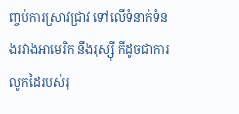ញ្ចប់ការស្រាវជ្រាវ ទៅលើទំនាក់ទំនងរវាងអាមេរិក នឹងរុស្ស៊ី កីដូចជាការលូកដៃរបស់រុ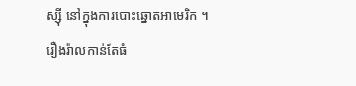ស្ស៊ី នៅក្នុងការបោះឆ្នោតអាមេរិក ។
រឿងរ៉ាលកាន់តែធំ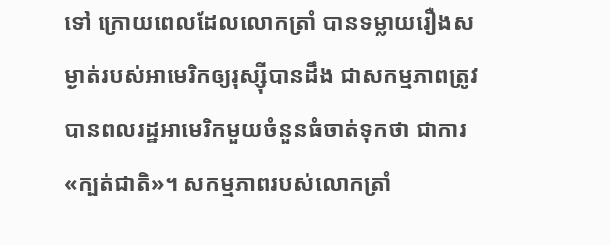ទៅ ក្រោយពេលដែលលោកត្រាំ បានទម្លាយរឿងសម្ងាត់របស់អាមេរិកឲ្យរុស្ស៊ីបានដឹង ជាសកម្មភាពត្រូវបានពលរដ្ឋអាមេរិកមួយចំនួនធំចាត់ទុកថា ជាការ «ក្បត់ជាតិ»។ សកម្មភាពរបស់លោកត្រាំ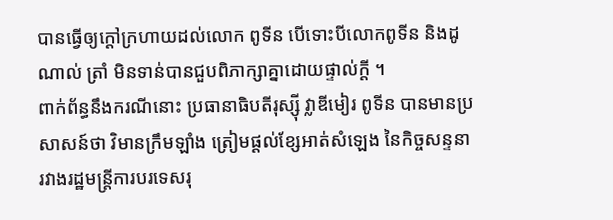បានធ្វើឲ្យក្តៅក្រហាយដល់លោក ពូទីន បើទោះបីលោកពូទីន និងដូណាល់ ត្រាំ មិនទាន់បានជួបពិភាក្សាគ្នាដោយផ្ទាល់ក្តី ។
ពាក់ព័ន្ធនឹងករណីនោះ ប្រធានាធិបតីរុស្ស៊ី វ្លាឌីមៀរ ពូទីន បានមានប្រសាសន៍ថា វិមានក្រឹមឡាំង ត្រៀមផ្តល់ខ្សែអាត់សំឡេង នៃកិច្ចសន្ទនា រវាងរដ្ឋមន្រ្តីការបរទេសរុ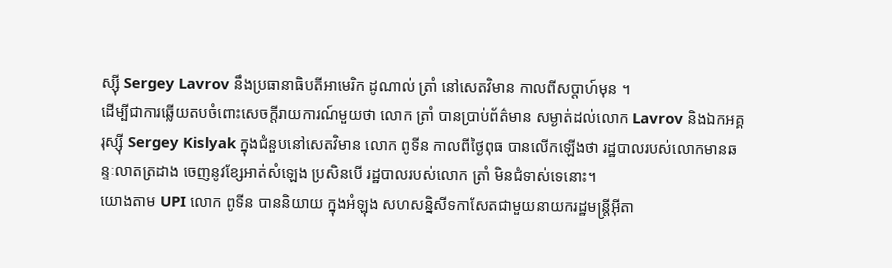ស្ស៊ី Sergey Lavrov នឹងប្រធានាធិបតីអាមេរិក ដូណាល់ ត្រាំ នៅសេតវិមាន កាលពីសប្ដាហ៍មុន ។
ដើម្បីជាការឆ្លើយតបចំពោះសេចក្តីរាយការណ៍មួយថា លោក ត្រាំ បានប្រាប់ព័ត៌មាន សម្ងាត់ដល់លោក Lavrov និងឯកអគ្គរុស្ស៊ី Sergey Kislyak ក្នុងជំនួបនៅសេតវិមាន លោក ពូទីន កាលពីថ្ងៃពុធ បានលើកឡើងថា រដ្ឋបាលរបស់លោកមានឆន្ទៈលាតត្រដាង ចេញនូវខ្សែអាត់សំឡេង ប្រសិនបើ រដ្ឋបាលរបស់លោក ត្រាំ មិនជំទាស់ទេនោះ។
យោងតាម UPI លោក ពូទីន បាននិយាយ ក្នុងអំឡុង សហសន្និសីទកាសែតជាមួយនាយករដ្ឋមន្ត្រីអ៊ីតា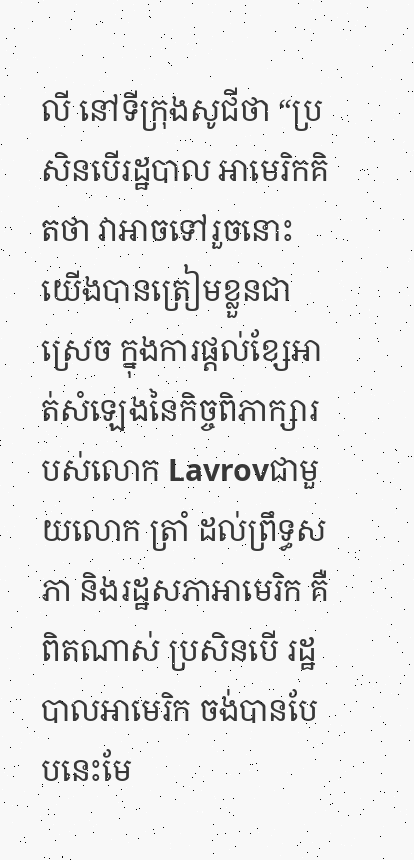លី នៅទីក្រុងសូជីថា “ប្រសិនបើរដ្ឋបាល អាមេរិកគិតថា វាអាចទៅរួចនោះ យើងបានត្រៀមខ្លួនជាស្រេច ក្នុងការផ្តល់ខ្សែអាត់សំឡេងនៃកិច្ចពិភាក្សារបស់លោក Lavrovជាមួយលោក ត្រាំ ដល់ព្រឹទ្ធសភា និងរដ្ឋសភាអាមេរិក គឺពិតណាស់ ប្រសិនបើ រដ្ឋបាលអាមេរិក ចង់បានបែបនេះមែ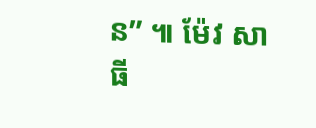ន” ៕ ម៉ែវ សាធី